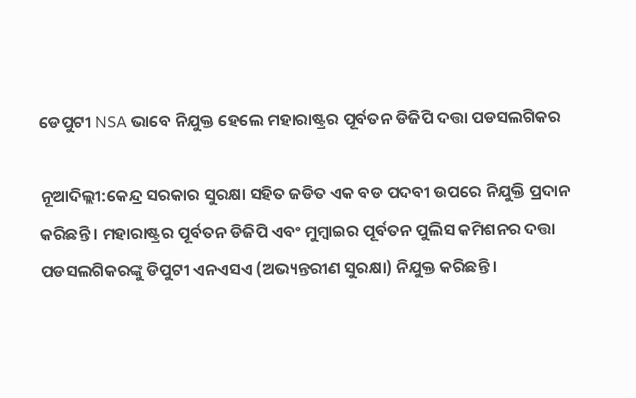ଡେପୁଟୀ NSA ଭାବେ ନିଯୁକ୍ତ ହେଲେ ମହାରାଷ୍ଟ୍ରର ପୂର୍ବତନ ଡିଜିପି ଦତ୍ତା ପଡସଲଗିକର

ନୂଆଦିଲ୍ଲୀ:କେନ୍ଦ୍ର ସରକାର ସୁରକ୍ଷା ସହିତ ଜଡିତ ଏକ ବଡ ପଦବୀ ଉପରେ ନିଯୁକ୍ତି ପ୍ରଦାନ କରିଛନ୍ତି । ମହାରାଷ୍ଟ୍ରର ପୂର୍ବତନ ଡିଜିପି ଏବଂ ମୁମ୍ୱାଇର ପୂର୍ବତନ ପୁଲିସ କମିଶନର ଦତ୍ତା ପଡସଲଗିକରଙ୍କୁ ଡିପୁଟୀ ଏନଏସଏ (ଅଭ୍ୟନ୍ତରୀଣ ସୁରକ୍ଷା) ନିଯୁକ୍ତ କରିଛନ୍ତି ।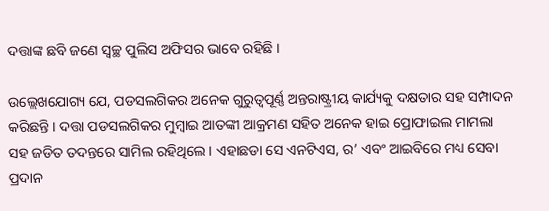ଦତ୍ତାଙ୍କ ଛବି ଜଣେ ସ୍ୱଚ୍ଛ ପୁଲିସ ଅଫିସର ଭାବେ ରହିଛି ।

ଉଲ୍ଲେଖଯୋଗ୍ୟ ଯେ, ପଡସଲଗିକର ଅନେକ ଗୁରୁତ୍ୱପୂର୍ଣ୍ଣ ଅନ୍ତରାଷ୍ଟ୍ରୀୟ କାର୍ଯ୍ୟକୁ ଦକ୍ଷତାର ସହ ସମ୍ପାଦନ କରିଛନ୍ତି । ଦତ୍ତା ପଡସଲଗିକର ମୁମ୍ୱାଇ ଆତଙ୍କୀ ଆକ୍ରମଣ ସହିତ ଅନେକ ହାଇ ପ୍ରୋଫାଇଲ ମାମଲା ସହ ଜଡିତ ତଦନ୍ତରେ ସାମିଲ ରହିଥିଲେ । ଏହାଛଡା ସେ ଏନଟିଏସ, ର’ ଏବଂ ଆଇବିରେ ମଧ୍ୟ ସେବା ପ୍ରଦାନ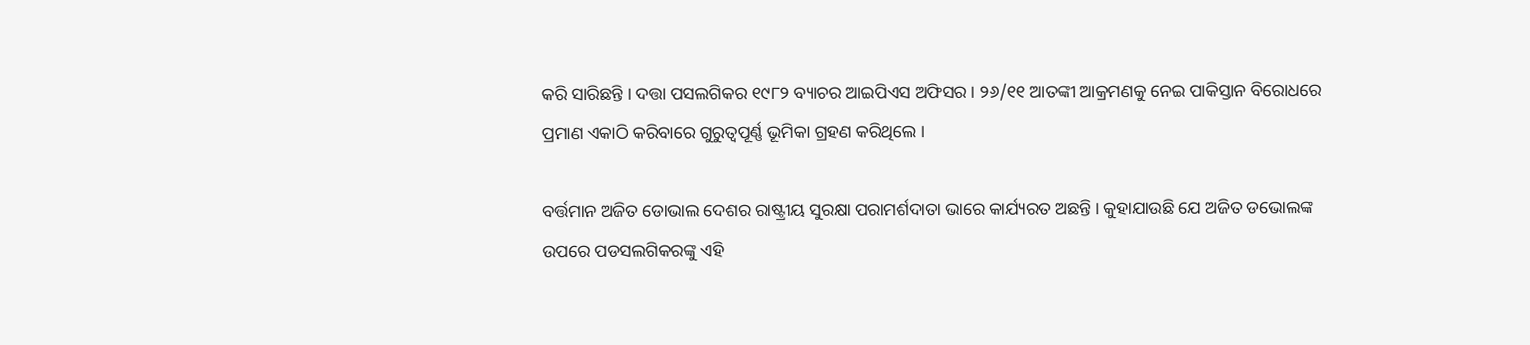କରି ସାରିଛନ୍ତି । ଦତ୍ତା ପସଲଗିକର ୧୯୮୨ ବ୍ୟାଚର ଆଇପିଏସ ଅଫିସର । ୨୬/୧୧ ଆତଙ୍କୀ ଆକ୍ରମଣକୁ ନେଇ ପାକିସ୍ତାନ ବିରୋଧରେ ପ୍ରମାଣ ଏକାଠି କରିବାରେ ଗୁରୁତ୍ୱପୂର୍ଣ୍ଣ ଭୂମିକା ଗ୍ରହଣ କରିଥିଲେ ।

ବର୍ତ୍ତମାନ ଅଜିତ ଡୋଭାଲ ଦେଶର ରାଷ୍ଟ୍ରୀୟ ସୁରକ୍ଷା ପରାମର୍ଶଦାତା ଭାରେ କାର୍ଯ୍ୟରତ ଅଛନ୍ତି । କୁହାଯାଉଛି ଯେ ଅଜିତ ଡଭୋଲଙ୍କ ଉପରେ ପଡସଲଗିକରଙ୍କୁ ଏହି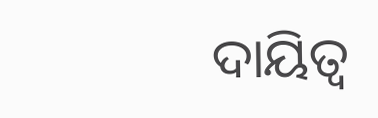ଦାୟିତ୍ୱ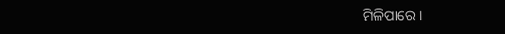ମିଳିପାରେ ।